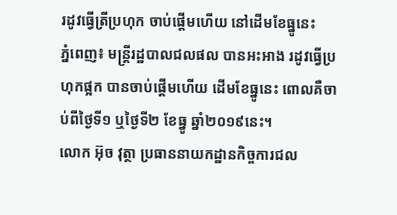រដូវធ្វើត្រីប្រហុក ចាប់ផ្តើមហើយ នៅដើមខែធ្នូនេះ
ភ្នំពេញ៖ មន្ត្រីរដ្ឋបាលជលផល បានអះអាង រដូវធ្វើប្រហុកផ្អក បានចាប់ផ្តើមហើយ ដើមខែធ្នូនេះ ពោលគឺចាប់ពីថ្ងៃទី១ ឬថ្ងៃទី២ ខែធ្នូ ឆ្នាំ២០១៩នេះ។
លោក អ៊ុច វុត្ថា ប្រធាននាយកដ្ឋានកិច្ចការជល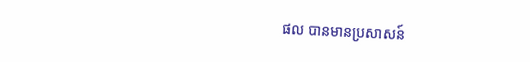ផល បានមានប្រសាសន៍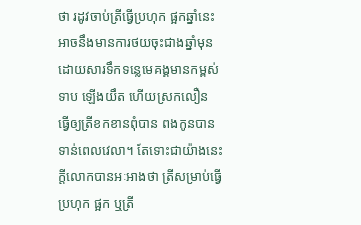ថា រដូវចាប់ត្រីធ្វើប្រហុក ផ្អកឆ្នាំនេះ អាចនឹងមានការថយចុះជាងឆ្នាំមុន ដោយសារទឹកទន្លេមេគង្គមានកម្ពស់ទាប ឡើងយឹត ហើយស្រកលឿន ធ្វើឲ្យត្រីខកខានពុំបាន ពងកូនបានទាន់ពេលវេលា។ តែទោះជាយ៉ាងនេះក្តីលោកបានអៈអាងថា ត្រីសម្រាប់ធ្វើប្រហុក ផ្អក ឬត្រី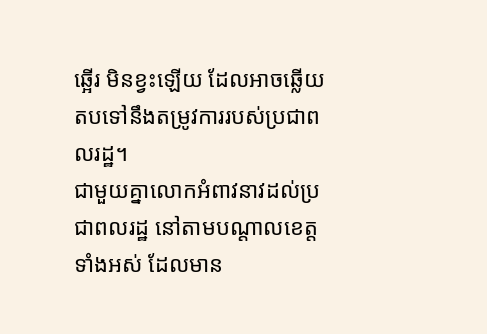ឆ្អើរ មិនខ្វះឡើយ ដែលអាចឆ្លើយតបទៅនឹងតម្រូវការរបស់ប្រជាពលរដ្ឋ។
ជាមួយគ្នាលោកអំពាវនាវដល់ប្រជាពលរដ្ឋ នៅតាមបណ្ដាលខេត្តទាំងអស់ ដែលមាន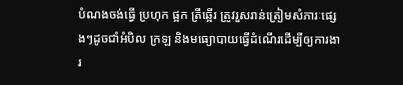បំណងចង់ធ្វើ ប្រហុក ផ្អក ត្រីឆ្អើរ ត្រូវរួសរាន់ត្រៀមសំភារៈផ្សេងៗដូចជាំអំបិល ក្រឡ និងមធ្យោបាយធ្វើដំណើរដើម្បីឲ្យការងារ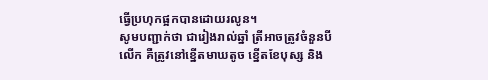ធ្វើប្រហុកផ្អកបានដោយរលូន។
សូមបញ្ជាក់ថា ជារៀងរាល់ឆ្នាំ ត្រីអាចត្រូវចំនួនបីលើក គឺត្រូវនៅខ្នើតមាឃតូច ខ្នើតខែបុស្ស និង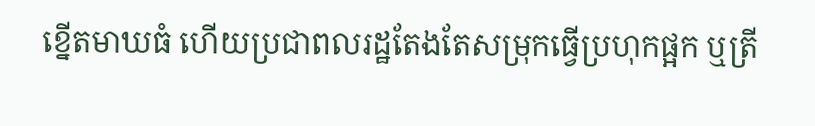ខ្នើតមាឃធំ ហើយប្រជាពលរដ្ឋតែងតែសម្រុកធ្វើប្រហុកផ្អក ឬត្រី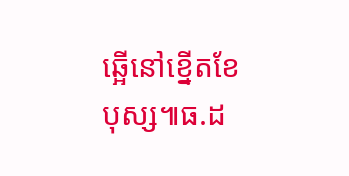ឆ្អើនៅខ្នើតខែបុស្ស៕ធ.ដ